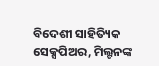ବିଦେଶୀ ସାହିତ୍ୟିକ ସେକ୍ସପିଅର, ମିଲ୍ଟନଙ୍କ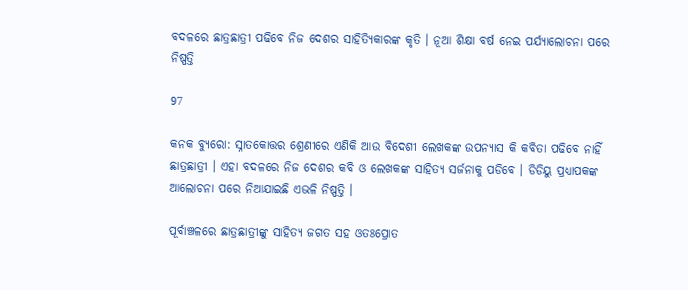ବଦଳରେ ଛାତ୍ରଛାତ୍ରୀ ପଢିବେ ନିଜ ଦେଶର ସାହିତ୍ୟିକାରଙ୍କ କୃତି । ନୂଆ ଶିକ୍ଷା ବର୍ଷ ନେଇ ପର୍ଯ୍ୟାଲୋଚନା ପରେ ନିଷ୍ପତ୍ତି

97

କନକ ବ୍ୟୁରୋ: ସ୍ନାତକୋତ୍ତର ଶ୍ରେଣୀରେ ଏଣିକି ଆଉ ବିଦେଶୀ ଲେଖକଙ୍କ ଉପନ୍ୟାସ କି କବିତା ପଢିବେ ନାହିଁ ଛାତ୍ରଛାତ୍ରୀ । ଏହା ବଦଳରେ ନିଜ ଦେଶର କବି ଓ ଲେଖକଙ୍କ ସାହିତ୍ୟ ସର୍ଜନାକୁ ପଡିବେ । ଡିଡିୟୁ ପ୍ରଧ୍ୟାପକଙ୍କ ଆଲୋଚନା ପରେ ନିଆଯାଇଛି ଏଭଳି ନିଷ୍ପତ୍ତି ।

ପୂର୍ବାଞ୍ଚଳରେ ଛାତ୍ରଛାତ୍ରୀଙ୍କୁ ସାହିତ୍ୟ ଜଗତ ସହ ଓତଃପ୍ରୋତ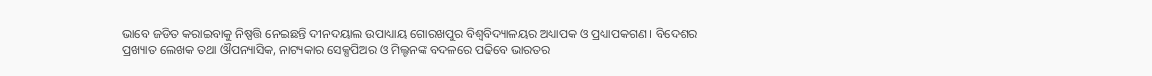ଭାବେ ଜଡିତ କରାଇବାକୁ ନିଷ୍ପତ୍ତି ନେଇଛନ୍ତି ଦୀନଦୟାଲ ଉପାଧ୍ୟାୟ ଗୋରଖପୁର ବିଶ୍ୱବିଦ୍ୟାଳୟର ଅଧ୍ୟାପକ ଓ ପ୍ରଧ୍ୟାପକଗଣ । ବିଦେଶର ପ୍ରଖ୍ୟାତ ଲେଖକ ତଥା ଔପନ୍ୟାସିକ, ନାଟ୍ୟକାର ସେକ୍ସପିଅର ଓ ମିଲ୍ଟନଙ୍କ ବଦଳରେ ପଢିବେ ଭାରତର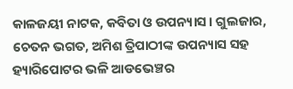କାଳଜୟୀ ନାଟକ, କବିତା ଓ ଉପନ୍ୟାସ । ଗୁଲଜାର, ଚେତନ ଭଗତ, ଅମିଶ ତ୍ରିପାଠୀଙ୍କ ଉପନ୍ୟାସ ସହ ହ୍ୟାରିପୋଟର ଭଳି ଆଡଭେଞ୍ଚର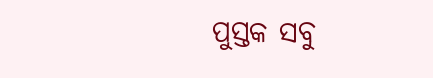ପୁସ୍ତକ ସବୁ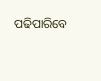ପଢିପାରିବେ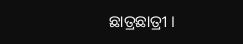ଛାତ୍ରଛାତ୍ରୀ ।